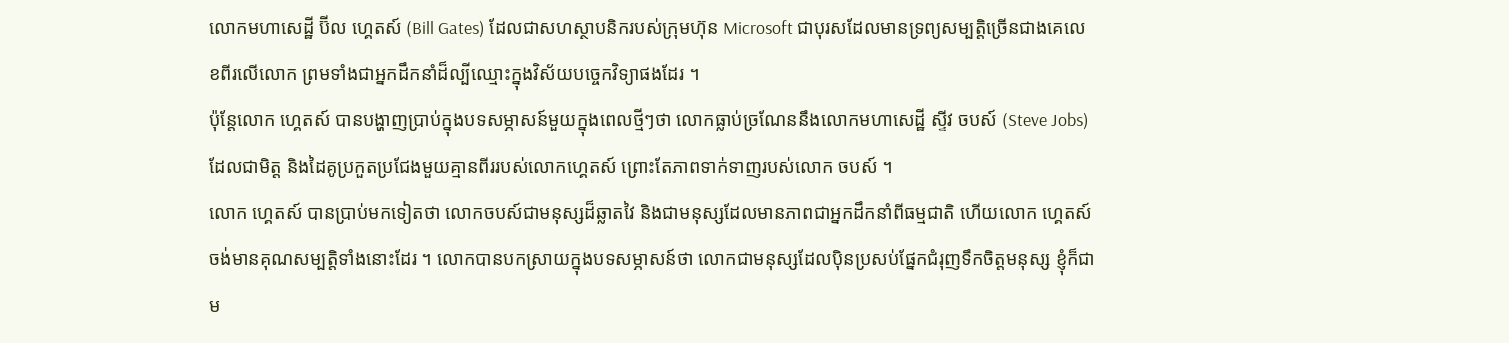លោកមហាសេដ្ឋី ប៊ីល ហ្គេតស៍ (Bill Gates) ដែលជាសហស្ថាបនិករបស់ក្រុមហ៊ុន Microsoft ជាបុរសដែលមានទ្រព្យសម្បត្តិច្រើនជាងគេលេខពីរលើលោក ព្រមទាំងជាអ្នកដឹកនាំដ៏ល្បីឈ្មោះក្នុងវិស័យបច្ចេកវិទ្យាផងដែរ ។
ប៉ុន្តែលោក ហ្គេតស៍ បានបង្ហាញប្រាប់ក្នុងបទសម្ភាសន៍មួយក្នុងពេលថ្មីៗថា លោកធ្លាប់ច្រណែននឹងលោកមហាសេដ្ឋី ស្ទីវ ចបស៍ (Steve Jobs) ដែលជាមិត្ត និងដៃគូប្រកួតប្រជែងមួយគ្មានពីររបស់លោកហ្គេតស៍ ព្រោះតែភាពទាក់ទាញរបស់លោក ចបស៍ ។
លោក ហ្គេតស៍ បានប្រាប់មកទៀតថា លោកចបស៍ជាមនុស្សដ៏ឆ្លាតវៃ និងជាមនុស្សដែលមានភាពជាអ្នកដឹកនាំពីធម្មជាតិ ហើយលោក ហ្គេតស៍ ចង់មានគុណសម្បត្តិទាំងនោះដែរ ។ លោកបានបកស្រាយក្នុងបទសម្ភាសន៍ថា លោកជាមនុស្សដែលប៉ិនប្រសប់ផ្នែកជំរុញទឹកចិត្តមនុស្ស ខ្ញុំក៏ជាម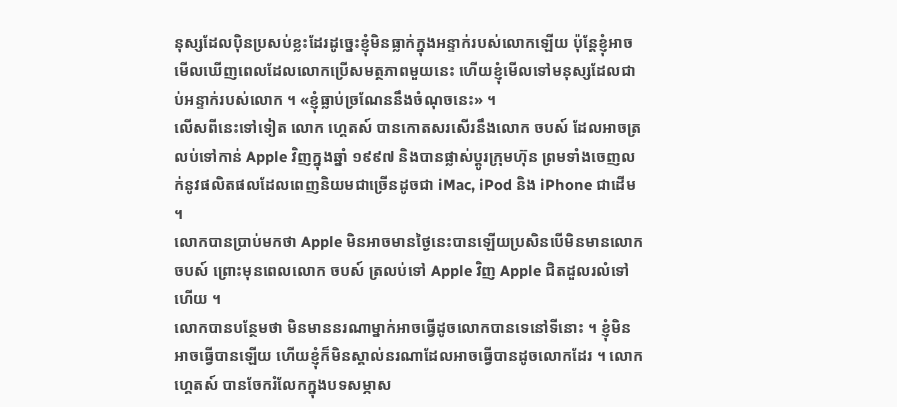នុស្សដែលប៉ិនប្រសប់ខ្លះដែរដូច្នេះខ្ញុំមិនធ្លាក់ក្នុងអន្ទាក់របស់លោកឡើយ ប៉ុន្តែខ្ញុំអាចមើលឃើញពេលដែលលោកប្រើសមត្ថភាពមួយនេះ ហើយខ្ញុំមើលទៅមនុស្សដែលជាប់អន្ទាក់របស់លោក ។ «ខ្ញុំធ្លាប់ច្រណែននឹងចំណុចនេះ» ។
លើសពីនេះទៅទៀត លោក ហ្គេតស៍ បានកោតសរសើរនឹងលោក ចបស៍ ដែលអាចត្រលប់ទៅកាន់ Apple វិញក្នុងឆ្នាំ ១៩៩៧ និងបានផ្លាស់ប្តូរក្រុមហ៊ុន ព្រមទាំងចេញលក់នូវផលិតផលដែលពេញនិយមជាច្រើនដូចជា iMac, iPod និង iPhone ជាដើម ។
លោកបានប្រាប់មកថា Apple មិនអាចមានថ្ងៃនេះបានឡើយប្រសិនបើមិនមានលោក ចបស៍ ព្រោះមុនពេលលោក ចបស៍ ត្រលប់ទៅ Apple វិញ Apple ជិតដួលរលំទៅហើយ ។
លោកបានបន្ថែមថា មិនមាននរណាម្នាក់អាចធ្វើដូចលោកបានទេនៅទីនោះ ។ ខ្ញុំមិនអាចធ្វើបានឡើយ ហើយខ្ញុំក៏មិនស្គាល់នរណាដែលអាចធ្វើបានដូចលោកដែរ ។ លោក ហ្គេតស៍ បានចែករំលែកក្នុងបទសម្ភាស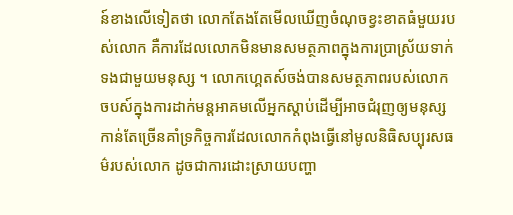ន៍ខាងលើទៀតថា លោកតែងតែមើលឃើញចំណុចខ្វះខាតធំមួយរបស់លោក គឺការដែលលោកមិនមានសមត្ថភាពក្នុងការប្រាស្រ័យទាក់ទងជាមួយមនុស្ស ។ លោកហ្គេតស៍ចង់បានសមត្ថភាពរបស់លោកចបស៍ក្នុងការដាក់មន្តអាគមលើអ្នកស្តាប់ដើម្បីអាចជំរុញឲ្យមនុស្សកាន់តែច្រើនគាំទ្រកិច្ចការដែលលោកកំពុងធ្វើនៅមូលនិធិសប្បុរសធម៌របស់លោក ដូចជាការដោះស្រាយបញ្ហា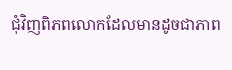ជុំវិញពិភពលោកដែលមានដូចជាភាព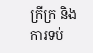ក្រីក្រ និងការទប់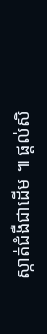ស្កាត់ជំងឺជាដើម ៕ ផ្ដល់សិ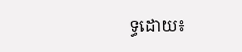ទ្ធដោយ៖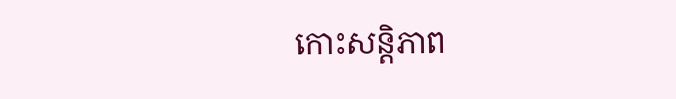កោះសន្តិភាព